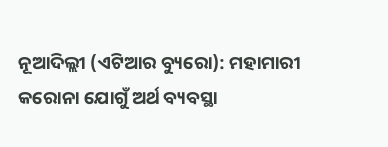ନୂଆଦିଲ୍ଲୀ (ଏଟିଆର ବ୍ୟୁରୋ): ମହାମାରୀ କରୋନା ଯୋଗୁଁ ଅର୍ଥ ବ୍ୟବସ୍ଥା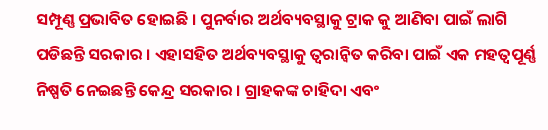ସମ୍ପୂଣ୍ଣ ପ୍ରଭାବିତ ହୋଇଛି । ପୁନର୍ବାର ଅର୍ଥବ୍ୟବସ୍ଥାକୁ ଟ୍ରାକ କୁ ଆଣିବା ପାଇଁ ଲାଗି ପଡିଛନ୍ତି ସରକାର । ଏହାସହିତ ଅର୍ଥବ୍ୟବସ୍ଥାକୁ ତ୍ୱରାନ୍ୱିତ କରିବା ପାଇଁ ଏକ ମହତ୍ୱପୂର୍ଣ୍ଣ ନିଷ୍ପତି ନେଇଛନ୍ତି କେନ୍ଦ୍ର ସରକାର । ଗ୍ରାହକଙ୍କ ଚାହିଦା ଏବଂ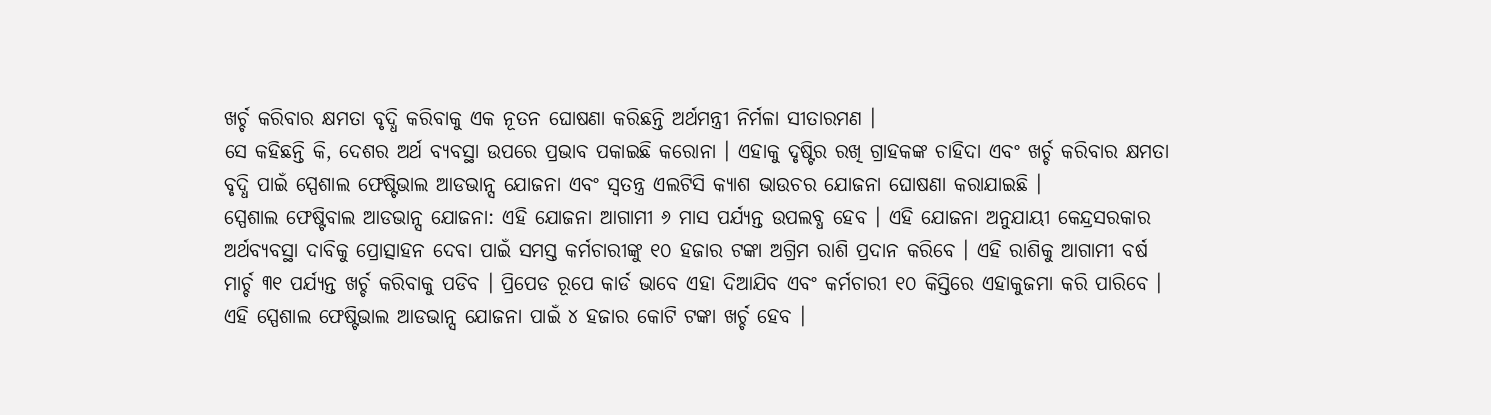ଖର୍ଚ୍ଚ କରିବାର କ୍ଷମତା ବୃଦ୍ଧି କରିବାକୁ ଏକ ନୂତନ ଘୋଷଣା କରିଛନ୍ତି ଅର୍ଥମନ୍ତ୍ରୀ ନିର୍ମଳା ସୀତାରମଣ ।
ସେ କହିଛନ୍ତି କି, ଦେଶର ଅର୍ଥ ବ୍ୟବସ୍ଥା ଉପରେ ପ୍ରଭାବ ପକାଇଛି କରୋନା । ଏହାକୁ ଦୃଷ୍ଟିର ରଖି ଗ୍ରାହକଙ୍କ ଚାହିଦା ଏବଂ ଖର୍ଚ୍ଚ କରିବାର କ୍ଷମତା ବୃଦ୍ଧି ପାଇଁ ସ୍ପେଶାଲ ଫେଷ୍ଟିଭାଲ ଆଡଭାନ୍ସ ଯୋଜନା ଏବଂ ସ୍ୱତନ୍ତ୍ର ଏଲଟିସି କ୍ୟାଶ ଭାଉଚର ଯୋଜନା ଘୋଷଣା କରାଯାଇଛି ।
ସ୍ପେଶାଲ ଫେଷ୍ଟିବାଲ ଆଡଭାନ୍ସ ଯୋଜନା: ଏହି ଯୋଜନା ଆଗାମୀ ୬ ମାସ ପର୍ଯ୍ୟନ୍ତ ଉପଲବ୍ଧ ହେବ । ଏହି ଯୋଜନା ଅନୁଯାୟୀ କେନ୍ଦ୍ରସରକାର ଅର୍ଥବ୍ୟବସ୍ଥା ଦାବିକୁ ପ୍ରୋତ୍ସାହନ ଦେବା ପାଇଁ ସମସ୍ତ କର୍ମଚାରୀଙ୍କୁ ୧୦ ହଜାର ଟଙ୍କା ଅଗ୍ରିମ ରାଶି ପ୍ରଦାନ କରିବେ । ଏହି ରାଶିକୁ ଆଗାମୀ ବର୍ଷ ମାର୍ଚ୍ଚ ୩୧ ପର୍ଯ୍ୟନ୍ତ ଖର୍ଚ୍ଚ କରିବାକୁ ପଡିବ । ପ୍ରିପେଡ ରୂପେ କାର୍ଡ ଭାବେ ଏହା ଦିଆଯିବ ଏବଂ କର୍ମଚାରୀ ୧୦ କିସ୍ତିରେ ଏହାକୁଜମା କରି ପାରିବେ ।
ଏହି ସ୍ପେଶାଲ ଫେଷ୍ଟିଭାଲ ଆଡଭାନ୍ସ ଯୋଜନା ପାଇଁ ୪ ହଜାର କୋଟି ଟଙ୍କା ଖର୍ଚ୍ଚ ହେବ ।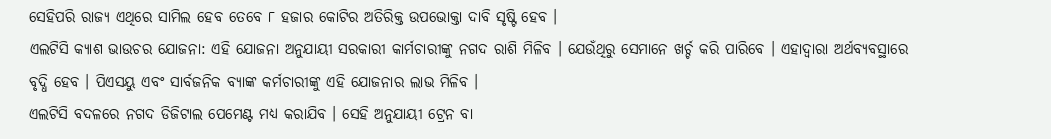ସେହିପରି ରାଜ୍ୟ ଏଥିରେ ସାମିଲ ହେବ ତେବେ ୮ ହଜାର କୋଟିର ଅତିରିକ୍ତ ଉପଭୋକ୍ତା ଦାବି ସୃଷ୍ଟି ହେବ ।
ଏଲଟିସି କ୍ୟାଶ ଭାଉଚର ଯୋଜନା: ଏହି ଯୋଜନା ଅନୁଯାୟୀ ସରକାରୀ କାର୍ମଚାରୀଙ୍କୁ ନଗଦ ରାଶି ମିଳିବ । ଯେଉଁଥିରୁ ସେମାନେ ଖର୍ଚ୍ଚ କରି ପାରିବେ । ଏହାଦ୍ୱାରା ଅର୍ଥବ୍ୟବସ୍ଥାରେ ବୃଦ୍ଧି ହେବ । ପିଏସୟୁ ଏବଂ ସାର୍ବଜନିକ ବ୍ୟାଙ୍କ କର୍ମଚାରୀଙ୍କୁ ଏହି ଯୋଜନାର ଲାଭ ମିଳିବ ।
ଏଲଟିସି ବଦଳରେ ନଗଦ ଡିଜିଟାଲ ପେମେଣ୍ଟ ମଧ୍ୟ କରାଯିବ । ସେହି ଅନୁଯାୟୀ ଟ୍ରେନ ବା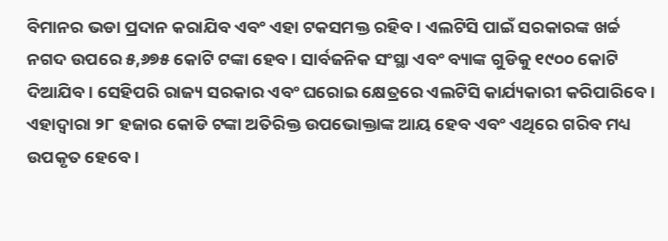ବିମାନର ଭଡା ପ୍ରଦାନ କରାଯିବ ଏବଂ ଏହା ଟକସମକ୍ତ ରହିବ । ଏଲଟିସି ପାଇଁ ସରକାରଙ୍କ ଖର୍ଚ୍ଚ ନଗଦ ଉପରେ ୫,୬୭୫ କୋଟି ଟଙ୍କା ହେବ । ସାର୍ବଜନିକ ସଂସ୍ଥା ଏବଂ ବ୍ୟାଙ୍କ ଗୁଡିକୁ ୧୯୦୦ କୋଟି ଦିଆଯିବ । ସେହିପରି ରାଜ୍ୟ ସରକାର ଏବଂ ଘରୋଇ କ୍ଷେତ୍ରରେ ଏଲଟିସି କାର୍ଯ୍ୟକାରୀ କରିପାରିବେ । ଏହାଦ୍ୱାରା ୨୮ ହଜାର କୋଡି ଟଙ୍କା ଅତିରିକ୍ତ ଉପଭୋକ୍ତାଙ୍କ ଆୟ ହେବ ଏବଂ ଏଥିରେ ଗରିବ ମଧ୍ୟ ଉପକୃତ ହେବେ ।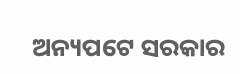ଅନ୍ୟପଟେ ସରକାର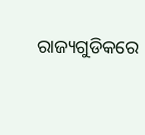ରାଜ୍ୟଗୁଡିକରେ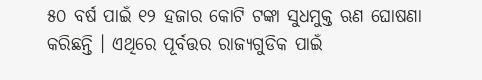୫୦ ବର୍ଷ ପାଇଁ ୧୨ ହଜାର କୋଟି ଟଙ୍କା ସୁଧମୁକ୍ତ ଋଣ ଘୋଷଣା କରିଛନ୍ତି । ଏଥିରେ ପୂର୍ବତ୍ତର ରାଜ୍ୟଗୁଡିକ ପାଇଁ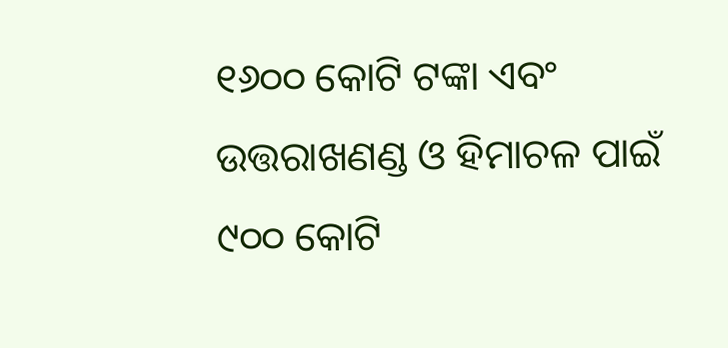୧୬୦୦ କୋଟି ଟଙ୍କା ଏବଂ ଉତ୍ତରାଖଣଣ୍ଡ ଓ ହିମାଚଳ ପାଇଁ ୯୦୦ କୋଟି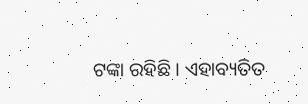ଟଙ୍କା ରହିଛି । ଏହାବ୍ୟତିତ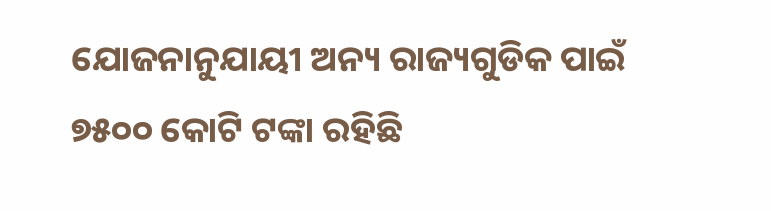ଯୋଜନାନୁଯାୟୀ ଅନ୍ୟ ରାଜ୍ୟଗୁଡିକ ପାଇଁ ୭୫୦୦ କୋଟି ଟଙ୍କା ରହିଛି